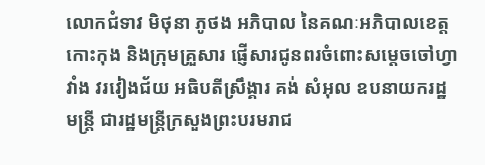លោកជំទាវ មិថុនា ភូថង អភិបាល នៃគណៈអភិបាលខេត្តកោះកុង និងក្រុមគ្រួសារ ផ្ញើសារជូនពរចំពោះសម្ដេចចៅហ្វាវាំង វរវៀងជ័យ អធិបតីស្រឹង្គារ គង់ សំអុល ឧបនាយករដ្ឋមន្ត្រី ជារដ្ឋមន្ត្រីក្រសួងព្រះបរមរាជ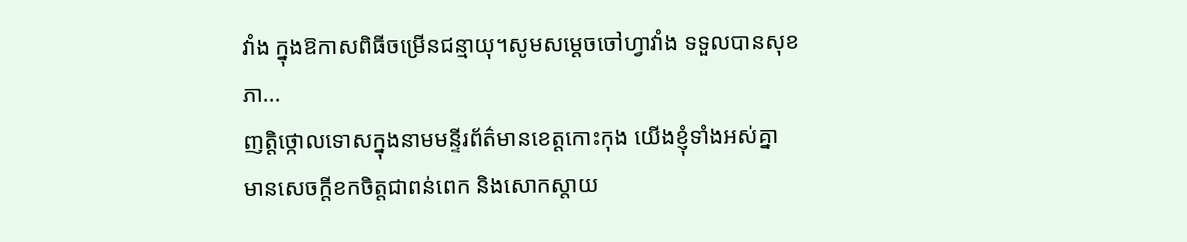វាំង ក្នុងឱកាសពិធីចម្រើនជន្មាយុ។សូមសម្ដេចចៅហ្វាវាំង ទទួលបានសុខភា...
ញត្តិថ្កោលទោសក្នុងនាមមន្ទីរព័ត៌មានខេត្តកោះកុង យើងខ្ញុំទាំងអស់គ្នា មានសេចក្តីខកចិត្តជាពន់ពេក និងសោកស្តាយ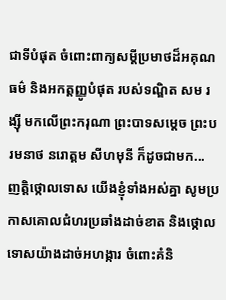ជាទីបំផុត ចំពោះពាក្យសម្តីប្រមាថដ៏អគុណធម៌ និងអកត្តញ្ញូបំផុត របស់ទណ្ឌិត សម រង្ស៊ី មកលើព្រះករុណា ព្រះបាទសម្តេច ព្រះបរមនាថ នរោត្តម សីហមុនី ក៏ដូចជាមក...
ញត្តិថ្កោលទោស យើងខ្ញុំទាំងអស់គ្នា សូមប្រកាសគោលជំហរប្រឆាំងដាច់ខាត និងថ្កោលទោសយ៉ាងដាច់អហង្ការ ចំពោះគំនិ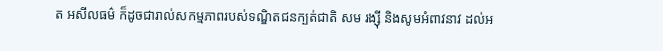ត អសីលធម៌ ក៏ដូចជារាល់សកម្មភាពរបស់ទណ្ឌិតជនក្បត់ជាតិ សម រង្ស៊ី និងសូមអំពាវនាវ ដល់អ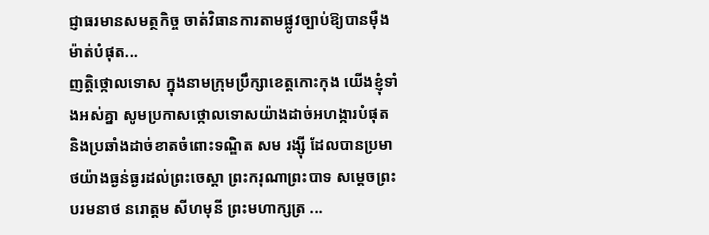ជ្ញាធរមានសមត្ថកិច្ច ចាត់វិធានការតាមផ្លូវច្បាប់ឱ្យបានម៉ឺងម៉ាត់បំផុត...
ញត្តិថ្កោលទោស ក្នុងនាមក្រុមប្រឹក្សាខេត្តកោះកុង យើងខ្ញុំទាំងអស់គ្នា សូមប្រកាសថ្កោលទោសយ៉ាងដាច់អហង្ការបំផុត និងប្រឆាំងដាច់ខាតចំពោះទណ្ឌិត សម រង្ស៊ី ដែលបានប្រមាថយ៉ាងធ្ងន់ធ្ងរដល់ព្រះចេស្តា ព្រះករុណាព្រះបាទ សម្តេចព្រះបរមនាថ នរោត្តម សីហមុនី ព្រះមហាក្សត្រ ...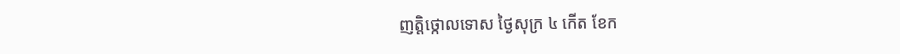ញត្តិថ្កោលទោស ថ្ងៃសុក្រ ៤ កើត ខែក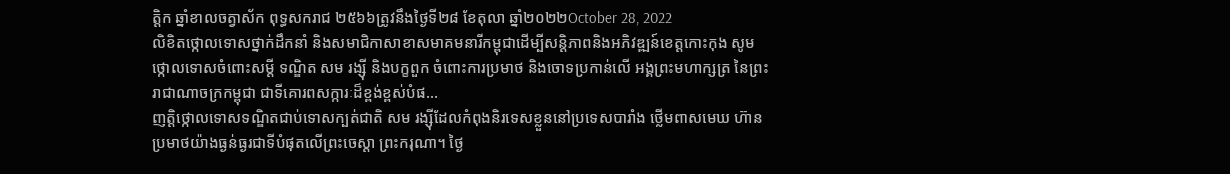ត្តិក ឆ្នាំខាលចត្វាស័ក ពុទ្ធសករាជ ២៥៦៦ត្រូវនឹងថ្ងៃទី២៨ ខែតុលា ឆ្នាំ២០២២October 28, 2022
លិខិតថ្កោលទោសថ្នាក់ដឹកនាំ និងសមាជិកាសាខាសមាគមនារីកម្ពុជាដើម្បីសន្តិភាពនិងអភិវឌ្ឍន៍ខេត្តកោះកុង សូមថ្កោលទោសចំពោះសម្តី ទណ្ឌិត សម រង្ស៊ី និងបក្ខពួក ចំពោះការប្រមាថ និងចោទប្រកាន់លើ អង្គព្រះមហាក្សត្រ នៃព្រះរាជាណាចក្រកម្ពុជា ជាទីគោរពសក្ការៈដ៏ខ្ពង់ខ្ពស់បំផ...
ញត្តិថ្កោលទោសទណ្ឌិតជាប់ទោសក្បត់ជាតិ សម រង្ស៊ីដែលកំពុងនិរទេសខ្លួននៅប្រទេសបារាំង ថ្លើមពាសមេឃ ហ៊ានប្រមាថយ៉ាងធ្ងន់ធ្ងរជាទីបំផុតលើព្រះចេស្តា ព្រះករុណា។ ថ្ងៃ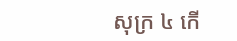សុក្រ ៤ កើ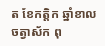ត ខែកត្តិក ឆ្នាំខាលចត្វាស័ក ពុ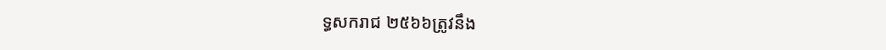ទ្ធសករាជ ២៥៦៦ត្រូវនឹង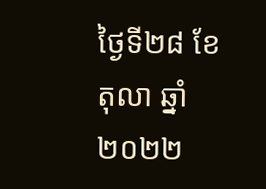ថ្ងៃទី២៨ ខែតុលា ឆ្នាំ២០២២